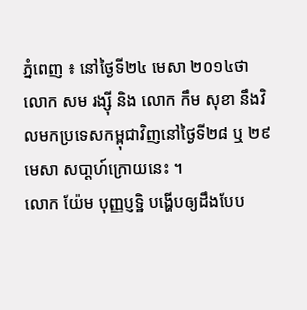ភ្នំពេញ ៖ នៅថ្ងៃទី២៤ មេសា ២០១៤ថា លោក សម រង្ស៊ី និង លោក កឹម សុខា នឹងវិលមកប្រទេសកម្ពុជាវិញនៅថ្ងៃទី២៨ ឬ ២៩ មេសា សបា្តហ៍ក្រោយនេះ ។
លោក យ៉ែម បុញ្ញប្ញទ្ឋិ បង្ហើបឲ្យដឹងបែប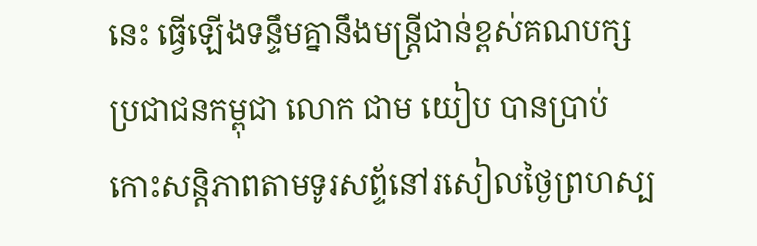នេះ ធ្វើឡើងទន្ទឹមគ្នានឹងមន្ត្រីជាន់ខ្ពស់គណបក្សប្រជាជនកម្ពុជា លោក ជាម យៀប បានប្រាប់កោះសន្តិភាពតាមទូរសព្ទ័នៅរសៀលថ្ងៃព្រហស្ប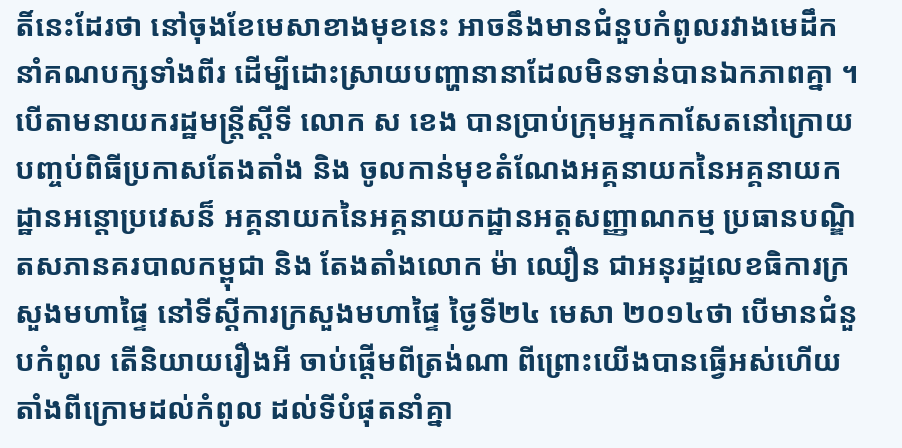តិ៍នេះដែរថា នៅចុងខែមេសាខាងមុខនេះ អាចនឹងមានជំនួបកំពូលរវាងមេដឹកនាំគណបក្សទាំងពីរ ដើម្បីដោះស្រាយបញ្ហានានាដែលមិនទាន់បានឯកភាពគ្នា ។
បើតាមនាយករដ្ឋមន្ត្រីស្តីទី លោក ស ខេង បានប្រាប់ក្រុមអ្នកកាសែតនៅក្រោយបញ្ចប់ពិធីប្រកាសតែងតាំង និង ចូលកាន់មុខតំណែងអគ្គនាយកនៃអគ្គនាយកដ្ឋានអន្តោប្រវេសន៏ អគ្គនាយកនៃអគ្គនាយកដ្ឋានអត្តសញ្ញាណកម្ម ប្រធានបណ្ឌិតសភានគរបាលកម្ពុជា និង តែងតាំងលោក ម៉ា ឈឿន ជាអនុរដ្ឋលេខធិការក្រសួងមហាផ្ទៃ នៅទីស្តីការក្រសួងមហាផ្ទៃ ថ្ងៃទី២៤ មេសា ២០១៤ថា បើមានជំនួបកំពូល តើនិយាយរឿងអី ចាប់ផ្តើមពីត្រង់ណា ពីព្រោះយើងបានធ្វើអស់ហើយ តាំងពីក្រោមដល់កំពូល ដល់ទីបំផុតនាំគ្នា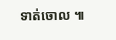ទាត់ចោល ៕